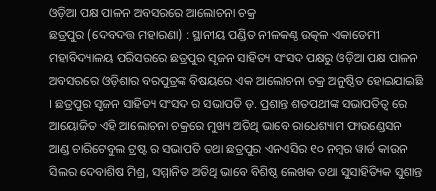ଓଡ଼ିଆ ପକ୍ଷ ପାଳନ ଅବସରରେ ଆଲୋଚନା ଚକ୍ର
ଛତ୍ରପୁର (ଦେବଦତ୍ତ ମହାରଣା) : ସ୍ଥାନୀୟ ପଣ୍ଡିତ ନୀଳକଣ୍ଠ ଉତ୍କଳ ଏକାଡେମୀ ମହାବିଦ୍ୟାଳୟ ପରିସରରେ ଛତ୍ରପୁର ସୃଜନ ସାହିତ୍ୟ ସଂସଦ ପକ୍ଷରୁ ଓଡ଼ିଆ ପକ୍ଷ ପାଳନ ଅବସରରେ ଓଡ଼ିଶାର ବରପୁତ୍ରଙ୍କ ବିଷୟରେ ଏକ ଆଲୋଚନା ଚକ୍ର ଅନୁଷ୍ଠିତ ହୋଇଯାଇଛି । ଛତ୍ରପୁର ସୃଜନ ସାହିତ୍ୟ ସଂସଦ ର ସଭାପତି ଡ଼. ପ୍ରଶାନ୍ତ ଶତପଥୀଙ୍କ ସଭାପତିତ୍ୱ ରେ ଆୟୋଜିତ ଏହି ଆଲୋଚନା ଚକ୍ରରେ ମୁଖ୍ୟ ଅତିଥି ଭାବେ ରାଧେଶ୍ୟାମ ଫାଉଣ୍ଡେସନ ଆଣ୍ଡ ଚାରିଟେବୁଲ ଟ୍ରଷ୍ଟ ର ସଭାପତି ତଥା ଛତ୍ରପୁର ଏନଏସିର ୧୦ ନମ୍ବର ୱାର୍ଡ କାଉନ ସିଲର ଦେବାଶିଷ ମିଶ୍ର, ସମ୍ମାନିତ ଅତିଥି ଭାବେ ବିଶିଷ୍ଠ ଲେଖକ ତଥା ସୁସାହିତ୍ୟିକ ସୁଶାନ୍ତ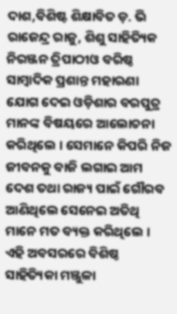ଦାଶ,ବିଶିଷ୍ଟ ଶିକ୍ଷାବିତ ଡ଼. ଭି ରାଜେନ୍ଦ୍ର ରାଜୁ, ଶିଶୁ ସାହିତ୍ୟିକ ନିରଞ୍ଜନ ତ୍ରିପାଠୀଓ ବରିଷ୍ଠ ସାମ୍ବାଦିକ ପ୍ରଶାନ୍ତ ମହାରଣା ଯୋଗ ଦେଇ ଓଡ଼ିଶାର ବରପୁତ୍ର ମାନଙ୍କ ବିଷୟରେ ଆଲୋଚନା କରିଥିଲେ । ସେମାନେ କିପରି ନିଜ ଜୀବନକୁ ବାଜି ଲଗାଇ ଆମ ଦେଶ ତଥା ରାଜ୍ୟ ପାଇଁ ଗୌରବ ଆଣିଥିଲେ ସେନେଇ ଅତିଥି ମାନେ ମତ ବ୍ୟକ୍ତ କରିଥିଲେ । ଏହି ଅବସରରେ ବିଶିଷ୍ଠ ସାହିତ୍ୟିକା ମଞ୍ଜୁଳା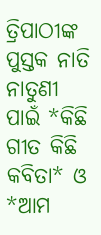ତ୍ରିପାଠୀଙ୍କ ପୁସ୍ତକ ନାତି ନାତୁଣୀ ପାଇଁ *କିଛି ଗୀତ କିଛି କବିତା* ଓ *ଆମ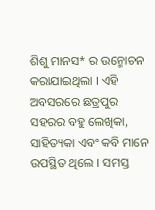ଶିଶୁ ମାନସ* ର ଉନ୍ମୋଚନ କରାଯାଇଥିଲା । ଏହି ଅବସରରେ ଛତ୍ରପୁର ସହରର ବହୁ ଲେଖିକା, ସାହିତ୍ୟକା ଏବଂ କବି ମାନେ ଉପସ୍ଥିତ ଥିଲେ । ସମସ୍ତ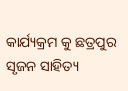କାର୍ଯ୍ୟକ୍ରମ କୁ ଛତ୍ରପୁର ସୃଜନ ସାହିତ୍ୟ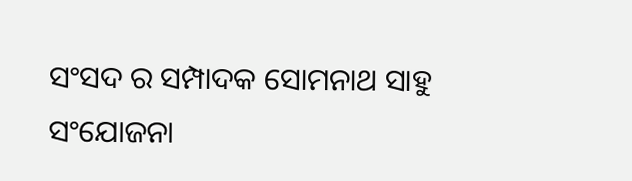ସଂସଦ ର ସମ୍ପାଦକ ସୋମନାଥ ସାହୁ ସଂଯୋଜନା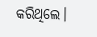କରିଥିଲେ।